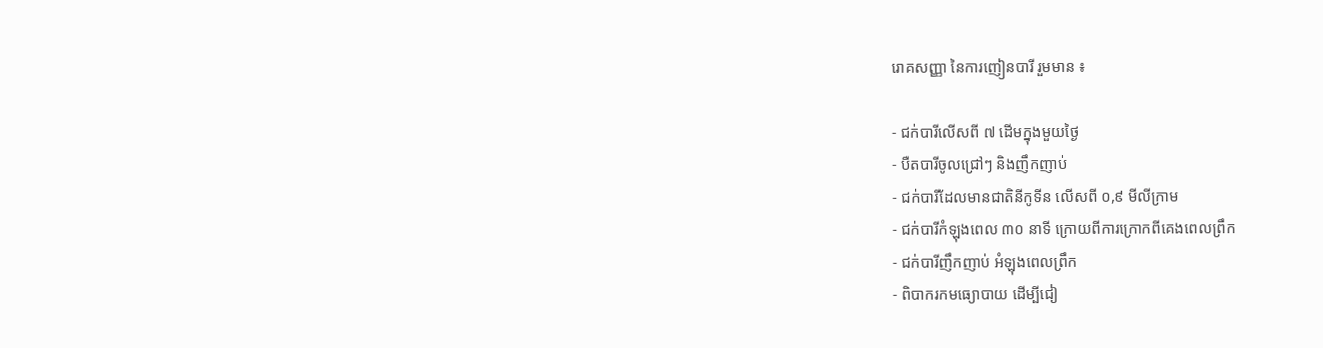រោគសញ្ញា នៃការញៀនបារី រួមមាន ៖

- ជក់បារីលើសពី ៧ ដើមក្នុងមួយថ្ងៃ
- បឺតបារីចូលជ្រៅៗ និងញឹកញាប់
- ជក់បារីដែលមានជាតិនីកូទីន លើសពី ០,៩ មីលីក្រាម
- ជក់បារីកំឡុងពេល ៣០ នាទី ក្រោយពីការក្រោកពីគេងពេលព្រឹក
- ជក់បារីញឹកញាប់ អំឡុងពេលព្រឹក
- ពិបាករកមធ្យោបាយ ដើម្បីជៀ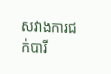សវាងការជក់បារី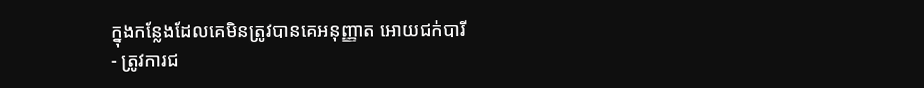ក្នុងកន្លែងដែលគេមិនត្រូវបានគេអនុញ្ញាត អោយជក់បារី
- ត្រូវការជ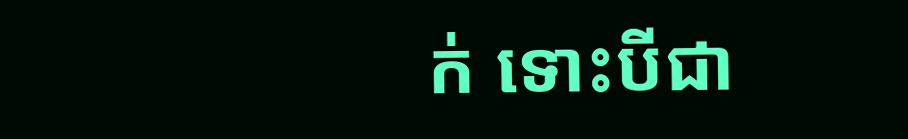ក់ ទោះបីជា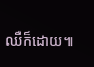ឈឺក៏ដោយ៕